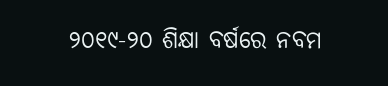୨୦୧୯-୨୦ ଶିକ୍ଷା ବର୍ଷରେ ନବମ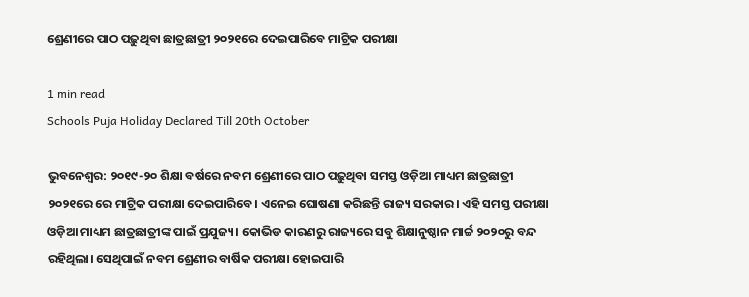ଶ୍ରେଣୀରେ ପାଠ ପଢ଼ୁଥିବା ଛାତ୍ରଛାତ୍ରୀ ୨୦୨୧ରେ ଦେଇପାରିବେ ମାଟ୍ରିକ ପରୀକ୍ଷା

1 min read
Schools Puja Holiday Declared Till 20th October

ଭୁବନେଶ୍ୱର: ୨୦୧୯-୨୦ ଶିକ୍ଷା ବର୍ଷରେ ନବମ ଶ୍ରେଣୀରେ ପାଠ ପଢ଼ୁଥିବା ସମସ୍ତ ଓଡ଼ିଆ ମାଧ୍ୟମ ଛାତ୍ରଛାତ୍ରୀ ୨୦୨୧ରେ ରେ ମାଟ୍ରିକ ପରୀକ୍ଷା ଦେଇପାରିବେ। ଏନେଇ ଘୋଷଣା କରିଛନ୍ତି ରାଜ୍ୟ ସରକାର। ଏହି ସମସ୍ତ ପରୀକ୍ଷା ଓଡ଼ିଆ ମାଧ୍ୟମ ଛାତ୍ରଛାତ୍ରୀଙ୍କ ପାଇଁ ପ୍ରଯୁଜ୍ୟ। କୋଭିଡ କାରଣରୁ ରାଜ୍ୟରେ ସବୁ ଶିକ୍ଷାନୁଷ୍ଠାନ ମାର୍ଚ୍ଚ ୨୦୨୦ରୁ ବନ୍ଦ ରହିଥିଲା। ସେଥିପାଇଁ ନବମ ଶ୍ରେଣୀର ବାର୍ଷିକ ପରୀକ୍ଷା ହୋଇପାରି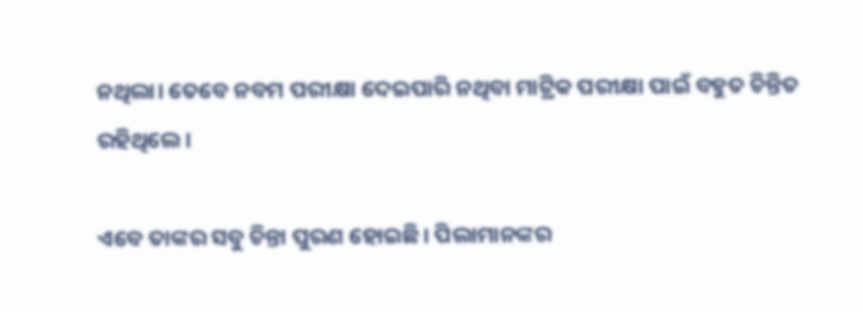ନଥିଲା। ତେବେ ନବମ ପରୀକ୍ଷା ଦେଇପାରି ନଥିବା ମାଟ୍ରିକ ପରୀକ୍ଷା ପାଇଁ ବହୁତ ଚିନ୍ତିତ ରହିଥିଲେ।

ଏବେ ତାଙ୍କର ସବୁ ଚିନ୍ତା ପୁରଣ ହୋଇଛି। ପିଲାମାନଙ୍କର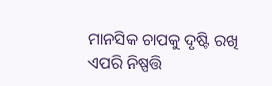ମାନସିକ ଚାପକୁ ଦୃଷ୍ଟି ରଖି ଏପରି ନିଷ୍ପତ୍ତି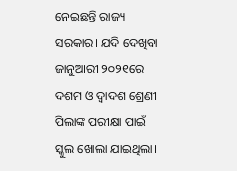ନେଇଛନ୍ତି ରାଜ୍ୟ ସରକାର। ଯଦି ଦେଖିବା ଜାନୁଆରୀ ୨୦୨୧ରେ ଦଶମ ଓ ଦ୍ୱାଦଶ ଶ୍ରେଣୀ ପିଲାଙ୍କ ପରୀକ୍ଷା ପାଇଁ ସ୍କୁଲ ଖୋଲା ଯାଇଥିଲା।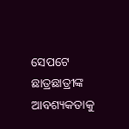ସେପଟେ ଛାତ୍ରଛାତ୍ରୀଙ୍କ ଆବଶ୍ୟକତାକୁ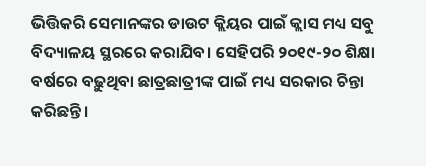ଭିତ୍ତିକରି ସେମାନଙ୍କର ଡାଉଟ କ୍ଲିୟର ପାଇଁ କ୍ଲାସ ମଧ୍ୟ ସବୁ ବିଦ୍ୟାଳୟ ସ୍ଥରରେ କରାଯିବ। ସେହିପରି ୨୦୧୯-୨୦ ଶିକ୍ଷା ବର୍ଷରେ ବଢ଼ୁଥିବା ଛାତ୍ରଛାତ୍ରୀଙ୍କ ପାଇଁ ମଧ୍ୟ ସରକାର ଚିନ୍ତା କରିଛନ୍ତି।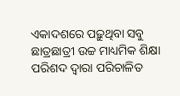ଏକାଦଶରେ ପଢ଼ୁଥିବା ସବୁ ଛାତ୍ରଛାତ୍ରୀ ଉଚ୍ଚ ମାଧ୍ୟମିକ ଶିକ୍ଷା ପରିଶଦ ଦ୍ୱାରା ପରିଚାଳିତ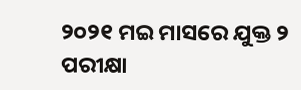୨୦୨୧ ମଇ ମାସରେ ଯୁକ୍ତ ୨ ପରୀକ୍ଷା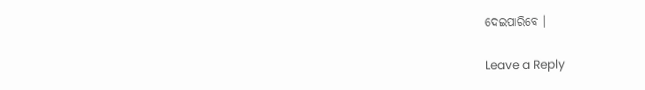ଦେଇପାରିବେ ।

Leave a Reply